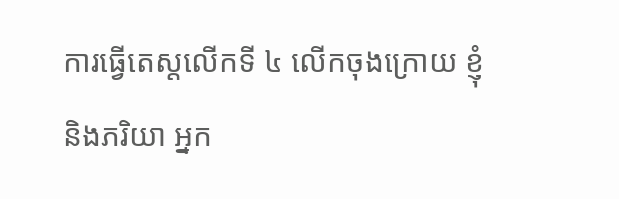ការធ្វើតេស្តលើកទី ៤ លើកចុងក្រោយ ខ្ញុំនិងភរិយា អ្នក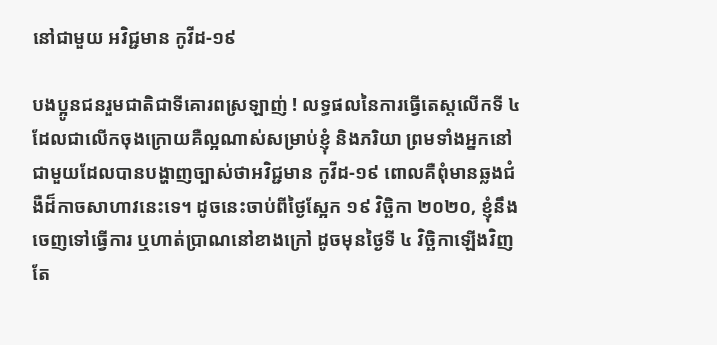នៅជាមួយ អវិជ្ជមាន កូវីដ-១៩

បងប្អូនជនរួមជាតិជាទីគោរពស្រឡាញ់ ! លទ្ធផលនៃការធ្វើតេស្តលើកទី ៤ ដែលជាលើកចុងក្រោយគឺល្អណាស់សម្រាប់ខ្ញុំ និងភរិយា ព្រមទាំងអ្នកនៅជាមួយដែលបានបង្ហាញច្បាស់ថាអវិជ្ជមាន កូវីដ-១៩ ពោលគឺពុំមានឆ្លងជំងឺដ៏កាចសាហាវនេះទេ។ ដូចនេះចាប់ពីថ្ងៃស្អែក ១៩ វិច្ឆិកា ២០២០, ខ្ញុំនឹងចេញទៅធ្វើការ ឬហាត់ប្រាណនៅខាងក្រៅ ដូចមុនថ្ងៃទី ៤ វិច្ឆិកាឡើងវិញ តែ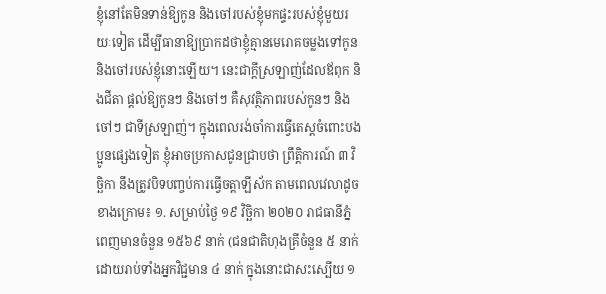ខ្ញុំនៅតែមិនទាន់ឱ្យកូន និងចៅរបស់ខ្ញុំមកផ្ទះរបស់ខ្ញុំមួយរយៈទៀត ដើម្បីធានាឱ្យប្រាកដថាខ្ញុំគ្មានមេរោគចម្លងទៅកូន និងចៅរបស់ខ្ញុំនោះឡើយ។ នេះជាក្តីស្រឡាញ់ដែលឪពុក និងជីតា ផ្តល់ឱ្យកូនៗ និងចៅៗ គឺសុវត្ថិភាពរបស់កូនៗ និងចៅៗ ជាទីស្រឡាញ់។ ក្នុងពេលរង់ចាំការធ្វើតេស្តចំពោះបងប្អូនផ្សេងទៀត ខ្ញុំអាចប្រកាសជូនជ្រាបថា ព្រឹត្តិការណ៍ ៣ វិច្ឆិកា នឹងត្រូវបិទបញ្ចប់ការធ្វើចត្តាឡីស័ក តាមពេលវេលាដូចខាងក្រោម៖ ១. សម្រាប់ថ្ងៃ ១៩ វិច្ឆិកា ២០២០ រាជធានីភ្នំពេញមានចំនួន ១៥៦៩ នាក់ (ជនជាតិហុងគ្រីចំនួន ៥ នាក់ដោយរាប់ទាំងអ្នកវិជ្ជមាន ៤ នាក់ ក្នុងនោះជាសះស្បើយ ១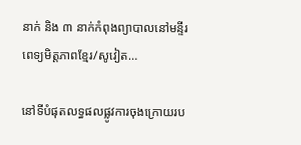នាក់ និង ៣ នាក់កំពុងព្យាបាលនៅមន្ទីរពេទ្យមិត្តភាពខ្មែរ/សូវៀត…

នៅទីបំផុតលទ្ធផលផ្លូវការចុងក្រោយរប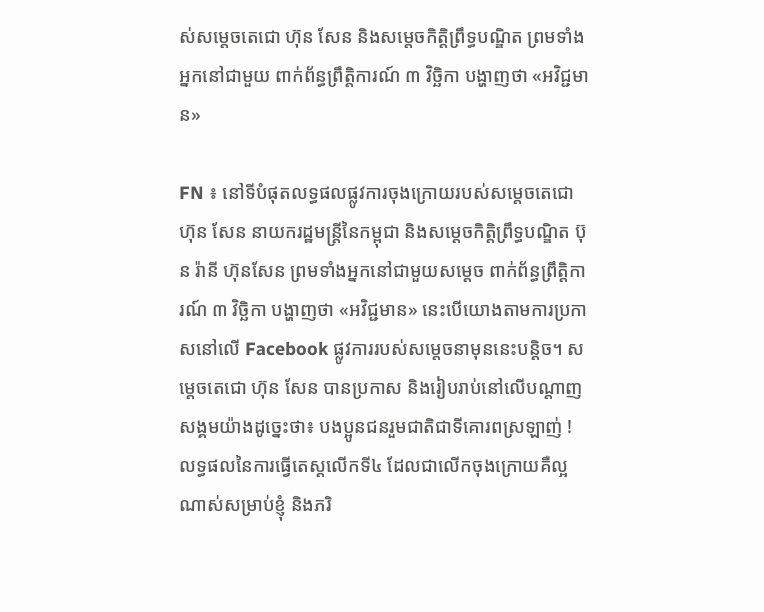ស់សម្តេចតេជោ ហ៊ុន សែន និងសម្តេចកិត្តិព្រឹទ្ធបណ្ឌិត ព្រមទាំងអ្នកនៅជាមួយ ពាក់ព័ន្ធព្រឹត្តិការណ៍ ៣ វិច្ឆិកា បង្ហាញថា «អវិជ្ជមាន»

FN ៖ នៅទីបំផុតលទ្ធផលផ្លូវការចុងក្រោយរបស់សម្តេចតេជោ ហ៊ុន សែន នាយករដ្ឋមន្រ្តីនៃកម្ពុជា និងសម្តេចកិត្តិព្រឹទ្ធបណ្ឌិត ប៊ុន រ៉ានី ហ៊ុនសែន ព្រមទាំងអ្នកនៅជាមួយសម្តេច ពាក់ព័ន្ធព្រឹត្តិការណ៍ ៣ វិច្ឆិកា បង្ហាញថា «អវិជ្ជមាន» នេះបើយោងតាមការប្រកាសនៅលើ Facebook ផ្លូវការរបស់សម្តេចនាមុននេះបន្តិច។ សម្តេចតេជោ ហ៊ុន សែន បានប្រកាស និងរៀបរាប់នៅលើបណ្តាញសង្គមយ៉ាងដូច្នេះថា៖ បងប្អូនជនរួមជាតិជាទីគោរពស្រឡាញ់ ! លទ្ធផលនៃការធ្វើតេស្តលើកទី៤ ដែលជាលើកចុងក្រោយគឺល្អណាស់សម្រាប់ខ្ញុំ និងភរិ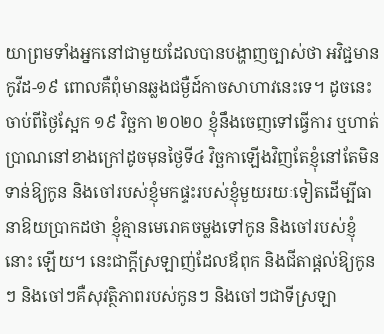យាព្រមទាំងអ្នកនៅជាមួយដែលបានបង្ហាញច្បាស់ថា អវិជ្ជមានកូវីដ-១៩ ពោលគឺពុំមានឆ្លងជម្ងឺដ៍កាចសាហាវនេះទេ។ ដូចនេះចាប់ពីថ្ងៃស្អែក ១៩ វិច្ឆកា ២០២០ ខ្ញុំនឹងចេញទៅធ្វើការ ឬហាត់ប្រាណនៅខាងក្រៅដូចមុនថ្ងៃទី៤ វិច្ឆកាឡើងវិញតែខ្ញុំនៅតែមិនទាន់ឱ្យកូន និងចៅរបស់ខ្ញុំមកផ្ទះរបស់ខ្ញុំមួយរយៈទៀតដើម្បីធានាឱយប្រាកដថា ខ្ញុំគ្មានមេរោគចម្លងទៅកូន និងចៅរបស់ខ្ញុំនោះ ឡើយ។ នេះជាក្តីស្រឡាញ់ដែលឪពុក និងជីតាផ្តល់ឱ្យកូនៗ និងចៅៗគឺសុវត្ថិភាពរបស់កូនៗ និងចៅៗជាទីស្រឡា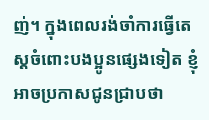ញ់។ ក្នុងពេលរង់ចាំការធ្វើតេស្តចំពោះបងប្អូនផ្សេងទៀត ខ្ញុំអាចប្រកាសជូនជ្រាបថា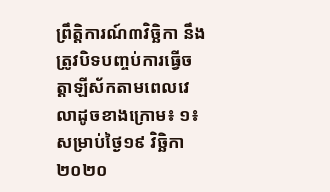ព្រឹត្តិការណ៍៣វិច្ឆិកា នឹងត្រូវបិទបញ្ចប់ការធ្វើចត្តាឡីស័កតាមពេលវេលាដូចខាងក្រោម៖ ១៖ សម្រាប់ថ្ងៃ១៩ វិច្ឆិកា ២០២០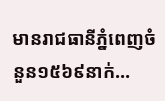មានរាជធានីភ្នំពេញចំនួន១៥៦៩នាក់…